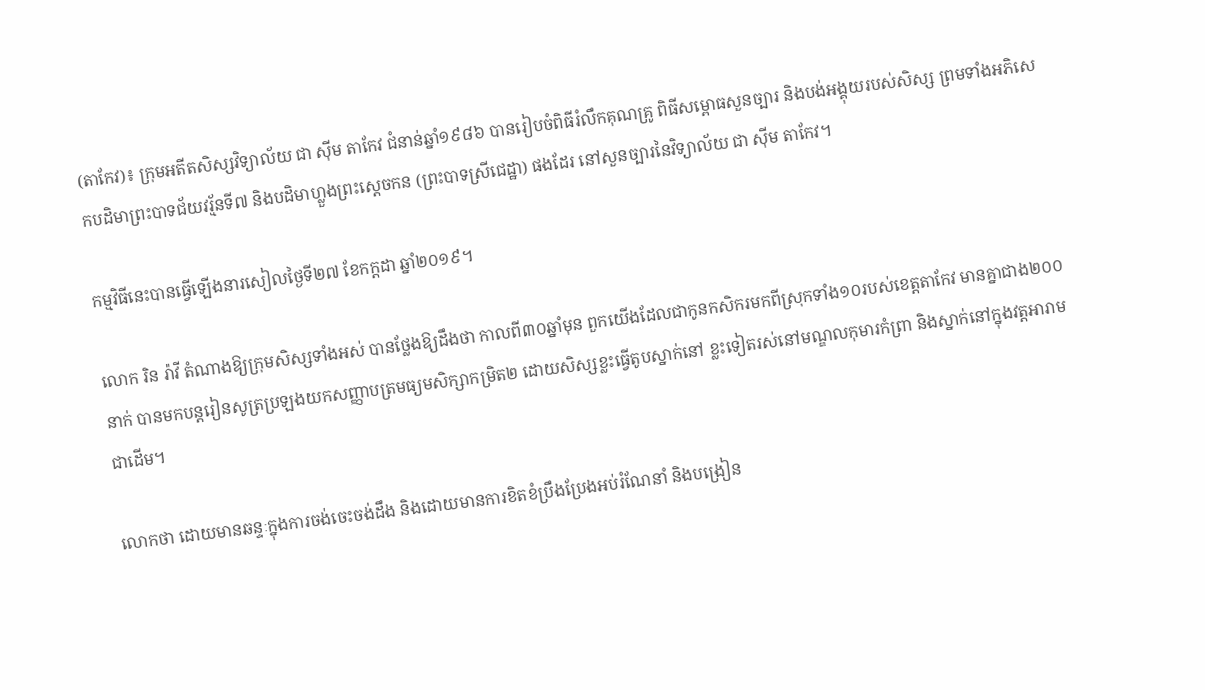(តាកែវ)៖ ក្រុមអតីតសិស្សវិទ្យាល័យ ជា ស៊ីម តាកែវ ជំនាន់ឆ្នាំ១៩៨៦ បានរៀបចំពិធីរំលឹកគុណគ្រូ ពិធីសម្ពោធសួនច្បារ និងបង់អង្គុយរបស់សិស្ស ព្រមទាំងអភិសេកបដិមាព្រះបាទជ័យវរ្ម័នទី៧ និងបដិមាហ្លួងព្រះស្ដេចកន (ព្រះបាទស្រីជេដ្ឋា) ផងដែរ នៅសួនច្បារនៃវិទ្យាល័យ ជា ស៊ីម តាកែវ។

កម្មវិធីនេះបានធ្វើឡើងនារសៀលថ្ងៃទី២៧ ខែកក្ដដា ឆ្នាំ២០១៩។

លោក រិន រ៉ាវី តំណាងឱ្យក្រុមសិស្សទាំងអស់ បានថ្លែងឱ្យដឹងថា កាលពី៣០ឆ្នាំមុន ពួកយើងដែលជាកូនកសិករមកពីស្រុកទាំង១០របស់ខេត្តតាកែវ មានគ្នាជាង២០០នាក់ បានមកបន្តរៀនសូត្រប្រឡងយកសញ្ញាបត្រមធ្យមសិក្សាកម្រិត២ ដោយសិស្សខ្លះធ្វើតូបស្នាក់នៅ ខ្លះទៀតរស់នៅមណ្ឌលកុមារកំព្រា និងស្នាក់នៅក្នុងវត្តអារាមជាដើម។

លោកថា ដោយមានឆន្ទៈក្នុងការចង់ចេះចង់ដឹង និងដោយមានការខិតខំប្រឹងប្រែងអប់រំណែនាំ និងបង្រៀន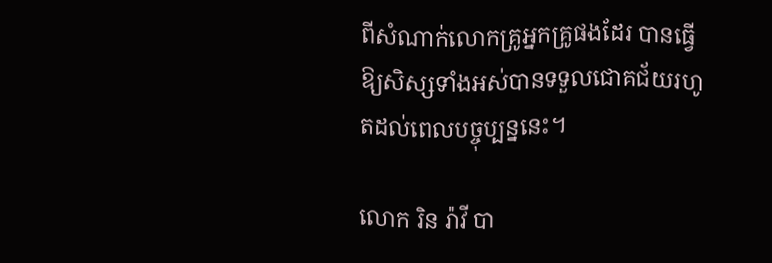ពីសំណាក់លោកគ្រូអ្នកគ្រូផងដែរ បានធ្វើឱ្យសិស្សទាំងអស់បានទទួលជោគជ័យរហូតដល់ពេលបច្ចុប្បន្ននេះ។

លោក រិន រ៉ាវី បា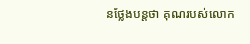នថ្លែងបន្តថា គុណរបស់លោក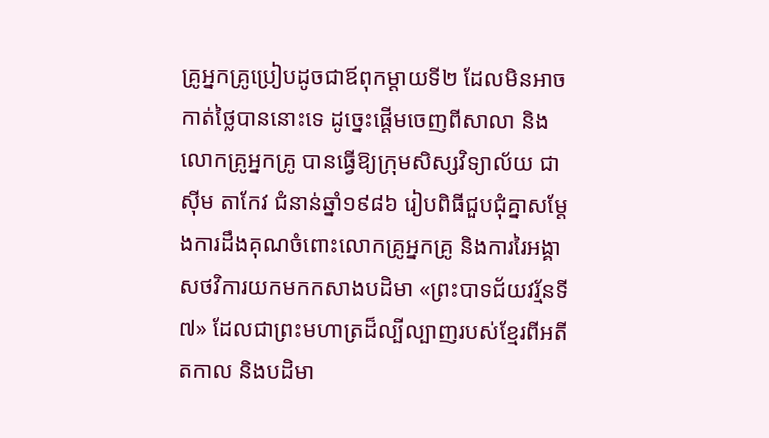គ្រូអ្នកគ្រូប្រៀបដូចជាឪពុកម្ដាយទី២ ដែលមិនអាចកាត់ថ្លៃបាននោះទេ ដូច្នេះផ្ដើមចេញពីសាលា និងលោកគ្រូអ្នកគ្រូ បានធ្វើឱ្យក្រុមសិស្សវិទ្យាល័យ ជា ស៊ីម តាកែវ ជំនាន់ឆ្នាំ១៩៨៦ រៀបពិធីជួបជុំគ្នាសម្ដែងការដឹងគុណចំពោះលោកគ្រូអ្នកគ្រូ និងការរៃអង្គាសថវិការយកមកកសាងបដិមា «ព្រះបាទជ័យវរ្ម័នទី៧» ដែលជាព្រះមហាត្រដ៏ល្បីល្បាញរបស់ខ្មែរពីអតីតកាល និងបដិមា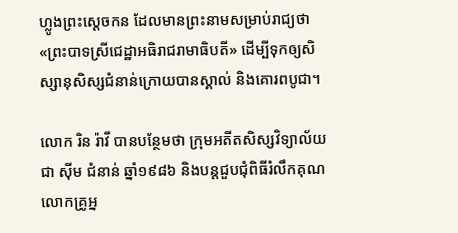ហ្លូងព្រះស្ដេចកន ដែលមានព្រះនាមសម្រាប់រាជ្យថា «ព្រះបាទស្រីជេដ្ឋាអធិរាជរាមាធិបតី» ដើម្បីទុកឲ្យសិស្សានុសិស្សជំនាន់ក្រោយបានស្គាល់ និងគោរពបូជា។

លោក រិន រ៉ាវី បានបន្ថែមថា ក្រុមអតីតសិស្សវិទ្យាល័យ ជា ស៊ីម ជំនាន់ ឆ្នាំ១៩៨៦ និងបន្តជួបជុំពិធីរំលឹកគុណលោកគ្រូអ្ន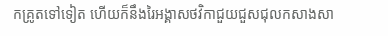កគ្រូតទៅទៀត ហើយក៏នឹងរៃអង្គាសថវិកាជួយជួសជុលកសាងសា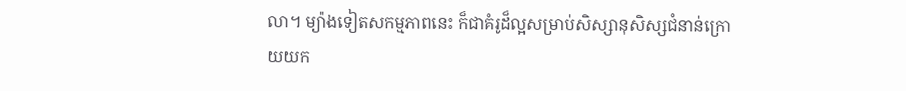លា។ ម្យ៉ាងទៀតសកម្មភាពនេះ ក៏ជាគំរូដ៏ល្អសម្រាប់សិស្សានុសិស្សជំនាន់ក្រោយយក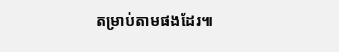តម្រាប់តាមផងដែរ៕